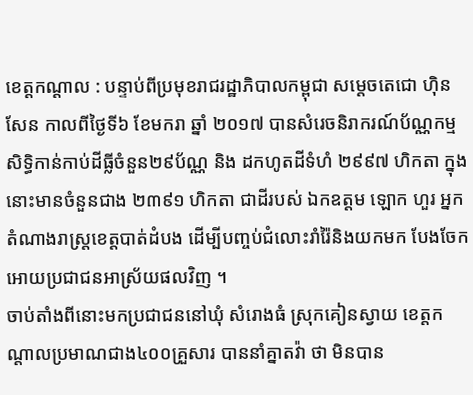ខេត្តកណ្តាល : បន្ទាប់ពីប្រមុខរាជរដ្ឋាភិបាលកម្ពុជា សម្តេចតេជោ ហ៊ិន សែន កាលពីថ្ងៃទី៦ ខែមករា ឆ្នាំ ២០១៧ បានសំរេចនិរាករណ៍ប័ណ្ណកម្មសិទ្ធិកាន់កាប់ដីធ្លីចំនួន២៩ប័ណ្ណ និង ដកហូតដីទំហំ ២៩៩៧ ហិកតា ក្នុងនោះមានចំនួនជាង ២៣៩១ ហិកតា ជាដីរបស់ ឯកឧត្តម ឡោក ហួរ អ្នកតំណាងរាស្រ្តខេត្តបាត់ដំបង ដើម្បីបញ្ចប់ជំលោះរាំរ៉ៃនិងយកមក បែងចែកអោយប្រជាជនអាស្រ័យផលវិញ ។
ចាប់តាំងពីនោះមកប្រជាជននៅឃុំ សំរោងធំ ស្រុកគៀនស្វាយ ខេត្តកណ្តាលប្រមាណជាង៤០០គ្រួសារ បាននាំគ្នាតវ៉ា ថា មិនបាន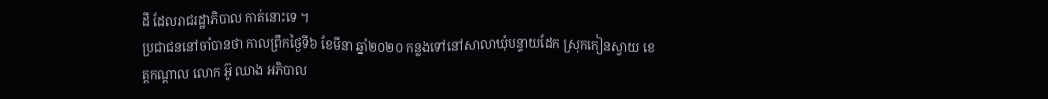ដី ដែលរាជរដ្ឋាភិបាល កាត់នោះទេ ។
ប្រជាជននៅចាំបានថា កាលព្រឹកថ្ងៃទី៦ ខែមីនា ឆ្នាំ២០២០ កន្លងទៅនៅសាលាឃុំបន្ទាយដែក ស្រុកកៀនស្វាយ ខេត្តកណ្តាល លោក អ៊ូ ឈាង អភិបាល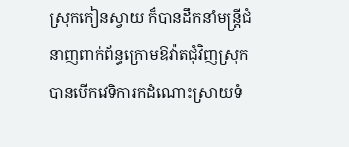ស្រុកកៀនស្វាយ ក៏បានដឹកនាំមន្ត្រីជំនាញពាក់ព័ន្ធក្រោមឱវ៉ាតជុំវិញស្រុក បានបើកវេទិការកដំណោះស្រាយទំ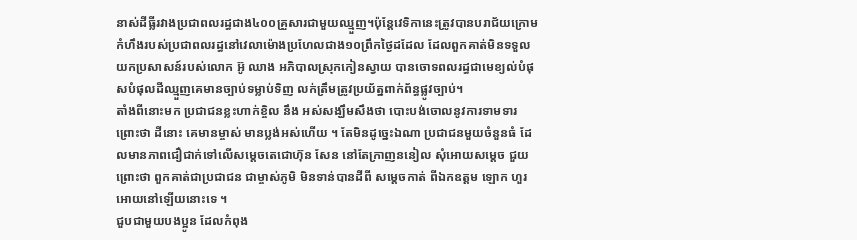នាស់ដីធ្លីរវាងប្រជាពលរដ្ធជាង៤០០គ្រួសារជាមួយឈ្មួញ។ប៉ុន្តែវេទិកានេះត្រូវបានបរាជ័យក្រោមកំហឹងរបស់ប្រជាពលរដ្ធនៅវេលាម៉ោងប្រហែលជាង១០ព្រឹកថ្ងៃដដែល ដែលពួកគាត់មិនទទួលយកប្រសាសន៍របស់លោក អ៊ូ ឈាង អភិបាលស្រុកកៀនស្វាយ បានចោទពលរដ្ធជាមេខ្យល់បំផុសបំផុលដីឈ្មួញគេមានច្បាប់ទម្លាប់ទិញ លក់ត្រឹមត្រូវប្រយ័ត្នពាក់ព័ន្ធផ្លូវច្បាប់។
តាំងពីនោះមក ប្រជាជនខ្លះហាក់ខ្ចិល នឹង អស់សង្ឃឹមសឹងថា បោះបង់ចោលនូវការទាមទារ ព្រោះថា ដីនោះ គេមានម្ចាស់ មានប្លង់អស់ហើយ ។ តែមិនដូច្នេះឯណា ប្រជាជនមួយចំនួនធំ ដែលមានភាពជឿជាក់ទៅលើសម្តេចតេជោហ៊ុន សែន នៅតែក្រាញននៀល សុំអោយសម្តេច ជួយព្រោះថា ពួកគាត់ជាប្រជាជន ជាម្ចាស់ភូមិ មិនទាន់បានដីពី សម្តេចកាត់ ពីឯកឧត្តម ឡោក ហួរ អោយនៅឡើយនោះទេ ។
ជួបជាមួយបងប្អូន ដែលកំពុង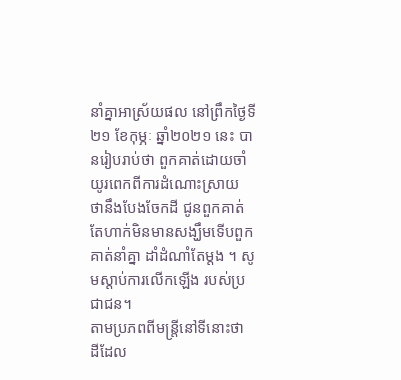នាំគ្នាអាស្រ័យផល នៅព្រឹកថ្ងៃទី២១ ខែកុម្ភៈ ឆ្នាំ២០២១ នេះ បានរៀបរាប់ថា ពួកគាត់ដោយចាំយូរពេកពីការដំណោះស្រាយ ថានឹងបែងចែកដី ជូនពួកគាត់ តែហាក់មិនមានសង្ឃឹមទើបពួកគាត់នាំគ្នា ដាំដំណាំតែម្តង ។ សូមស្តាប់ការលើកឡើង របស់ប្រជាជន។
តាមប្រភពពីមន្រ្តីនៅទីនោះថា ដីដែល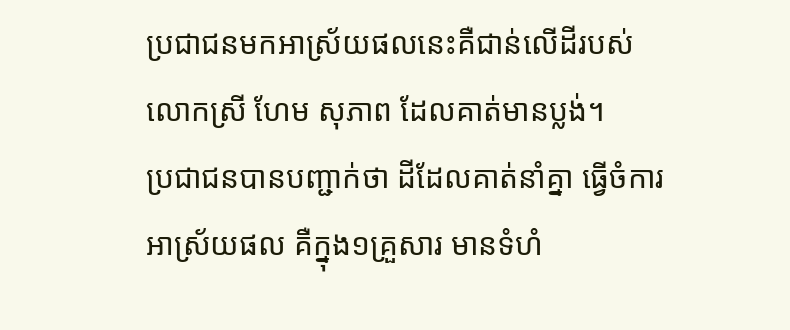ប្រជាជនមកអាស្រ័យផលនេះគឺជាន់លើដីរបស់ លោកស្រី ហែម សុភាព ដែលគាត់មានប្លង់។
ប្រជាជនបានបញ្ជាក់ថា ដីដែលគាត់នាំគ្នា ធ្វើចំការ អាស្រ័យផល គឺក្នុង១គ្រួសារ មានទំហំ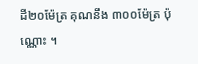ដី២០ម៉ែត្រ គុណនឹង ៣០០ម៉ែត្រ ប៉ុណ្ណោះ ។